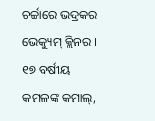ଚର୍ଚ୍ଚାରେ ଭଦ୍ରକର ଭେକ୍ୟୁମ୍ କ୍ଲିନର । ୧୭ ବର୍ଷୀୟ କମଳଙ୍କ କମାଲ୍,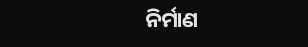ନିର୍ମାଣ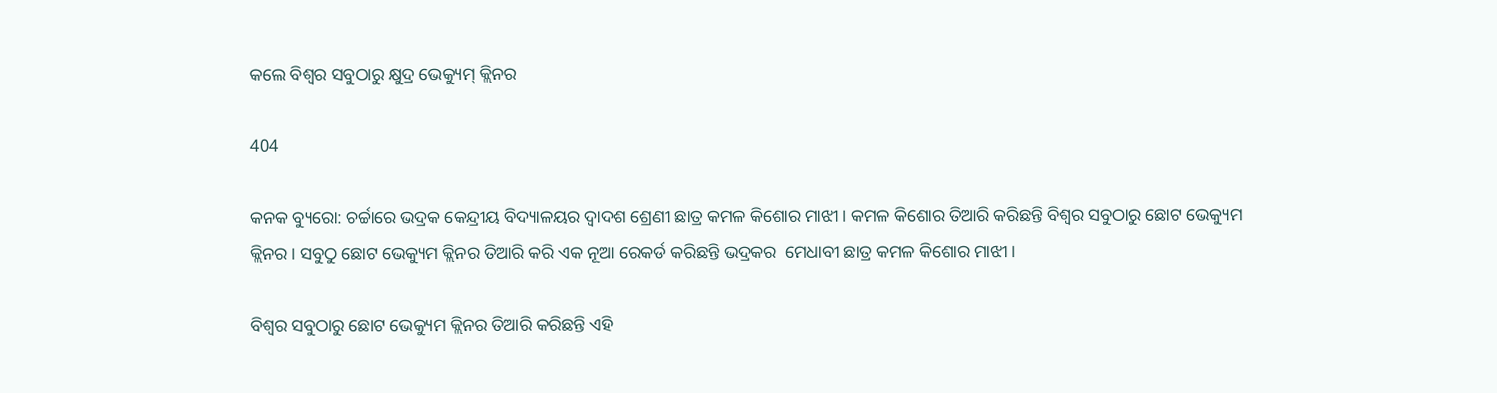କଲେ ବିଶ୍ୱର ସବୁଠାରୁ କ୍ଷୁଦ୍ର ଭେକ୍ୟୁମ୍ କ୍ଲିନର

404

କନକ ବ୍ୟୁରୋ: ଚର୍ଚ୍ଚାରେ ଭଦ୍ରକ କେନ୍ଦ୍ରୀୟ ବିଦ୍ୟାଳୟର ଦ୍ୱାଦଶ ଶ୍ରେଣୀ ଛାତ୍ର କମଳ କିଶୋର ମାଝୀ । କମଳ କିଶୋର ତିଆରି କରିଛନ୍ତି ବିଶ୍ୱର ସବୁଠାରୁ ଛୋଟ ଭେକ୍ୟୁମ କ୍ଲିନର । ସବୁଠୁ ଛୋଟ ଭେକ୍ୟୁମ କ୍ଲିନର ତିଆରି କରି ଏକ ନୂଆ ରେକର୍ଡ କରିଛନ୍ତି ଭଦ୍ରକର  ମେଧାବୀ ଛାତ୍ର କମଳ କିଶୋର ମାଝୀ ।

ବିଶ୍ୱର ସବୁଠାରୁ ଛୋଟ ଭେକ୍ୟୁମ କ୍ଲିନର ତିଆରି କରିଛନ୍ତି ଏହି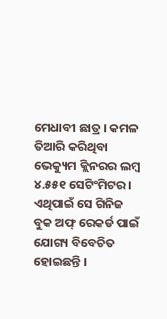ମେଧାବୀ ଛାତ୍ର । କମଳ ତିଆରି କରିଥିବା ଭେକ୍ୟୁମ କ୍ଲିନରର ଲମ୍ବ ୪.୫୫୧ ସେଟିଂମିଟର । ଏଥିପାଇଁ ସେ ଗିନିଜ ବୁକ ଅଫ୍ ରେକର୍ଡ ପାଇଁ ଯୋଗ୍ୟ ବିବେଚିତ ହୋଇଛନ୍ତି ।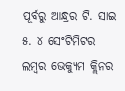ପୂର୍ବରୁ ଆନ୍ଧ୍ରର ଟି. ସାଇ ୫. ୪ ସେଂଟିମିଟର ଲମ୍ବର ଭେକ୍ୟୁମ କ୍ଲିନର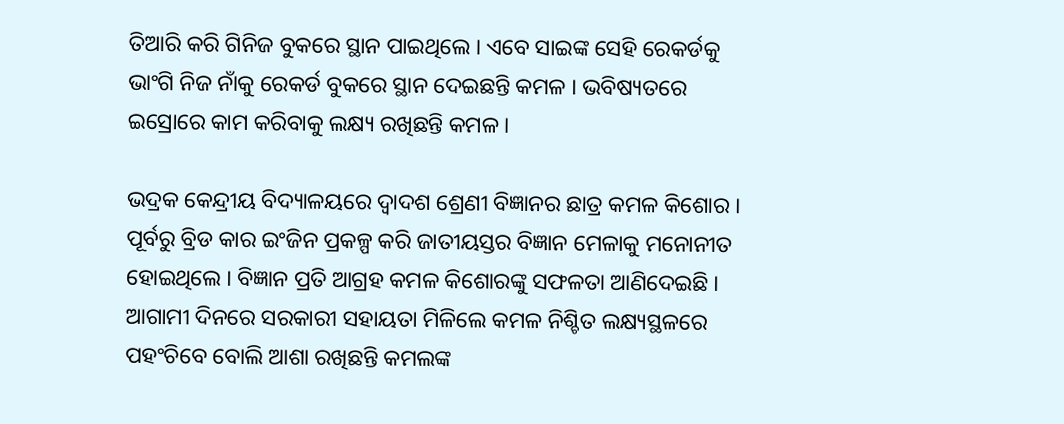ତିଆରି କରି ଗିନିଜ ବୁକରେ ସ୍ଥାନ ପାଇଥିଲେ । ଏବେ ସାଇଙ୍କ ସେହି ରେକର୍ଡକୁ ଭାଂଗି ନିଜ ନାଁକୁ ରେକର୍ଡ ବୁକରେ ସ୍ଥାନ ଦେଇଛନ୍ତି କମଳ । ଭବିଷ୍ୟତରେ ଇସ୍ରୋରେ କାମ କରିବାକୁ ଲକ୍ଷ୍ୟ ରଖିଛନ୍ତି କମଳ ।

ଭଦ୍ରକ କେନ୍ଦ୍ରୀୟ ବିଦ୍ୟାଳୟରେ ଦ୍ୱାଦଶ ଶ୍ରେଣୀ ବିଜ୍ଞାନର ଛାତ୍ର କମଳ କିଶୋର । ପୂର୍ବରୁ ବ୍ରିଡ କାର ଇଂଜିନ ପ୍ରକଳ୍ପ କରି ଜାତୀୟସ୍ତର ବିଜ୍ଞାନ ମେଳାକୁ ମନୋନୀତ ହୋଇଥିଲେ । ବିଜ୍ଞାନ ପ୍ରତି ଆଗ୍ରହ କମଳ କିଶୋରଙ୍କୁ ସଫଳତା ଆଣିଦେଇଛି । ଆଗାମୀ ଦିନରେ ସରକାରୀ ସହାୟତା ମିଳିଲେ କମଳ ନିଶ୍ଚିତ ଲକ୍ଷ୍ୟସ୍ଥଳରେ ପହଂଚିବେ ବୋଲି ଆଶା ରଖିଛନ୍ତି କମଲଙ୍କ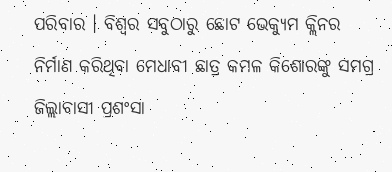ପରିବାର । ବିଶ୍ୱର ସବୁଠାରୁ ଛୋଟ ଭେକ୍ୟୁମ କ୍ଲିନର ନିର୍ମାଣ କରିଥିବା ମେଧାବୀ ଛାତ୍ର କମଳ କିଶୋରଙ୍କୁ ସମଗ୍ର ଜିଲ୍ଲାବାସୀ ପ୍ରଶଂସା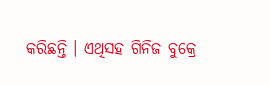କରିଛନ୍ତି । ଏଥିସହ ଗିନିଜ ବୁକ୍ରେ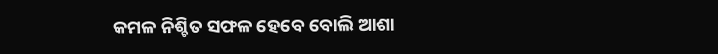କମଳ ନିଶ୍ଚିତ ସଫଳ ହେବେ ବୋଲି ଆଶା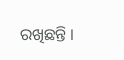ରଖିଛନ୍ତି ।